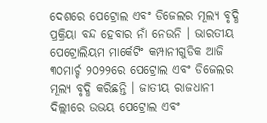ଦେଶରେ ପେଟ୍ରୋଲ ଏବଂ ଡିଜେଲର ମୂଲ୍ୟ ବୃଦ୍ଧି ପ୍ରକ୍ରିୟା ବନ୍ଦ ହେବାର ନାଁ ନେଉନି । ଭାରତୀୟ ପେଟ୍ରୋଲିୟମ ମାର୍କେଟିଂ କମ୍ପାନୀଗୁଡିକ ଆଜି ୩୦ମାର୍ଚ୍ଚ ୨୦୨୨ରେ ପେଟ୍ରୋଲ ଏବଂ ଡିଜେଲର ମୂଲ୍ୟ ବୃଦ୍ଧି କରିଛନ୍ତି । ଜାତୀୟ ରାଜଧାନୀ ଦିଲ୍ଲୀରେ ଉଭୟ ପେଟ୍ରୋଲ ଏବଂ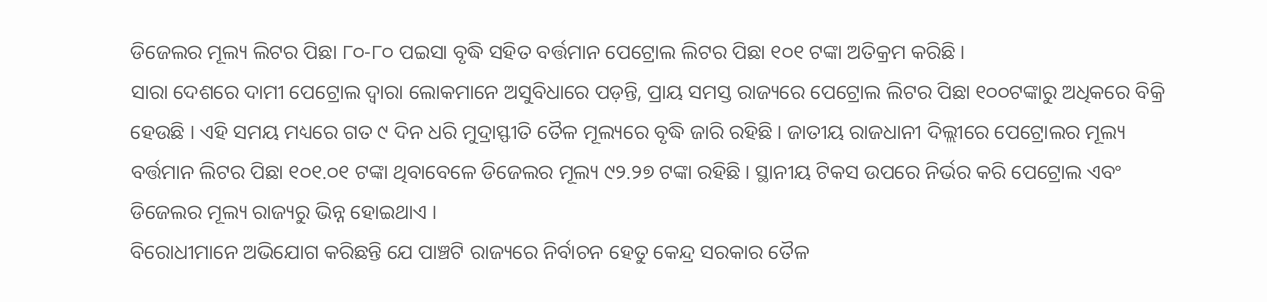ଡିଜେଲର ମୂଲ୍ୟ ଲିଟର ପିଛା ୮୦-୮୦ ପଇସା ବୃଦ୍ଧି ସହିତ ବର୍ତ୍ତମାନ ପେଟ୍ରୋଲ ଲିଟର ପିଛା ୧୦୧ ଟଙ୍କା ଅତିକ୍ରମ କରିଛି ।
ସାରା ଦେଶରେ ଦାମୀ ପେଟ୍ରୋଲ ଦ୍ୱାରା ଲୋକମାନେ ଅସୁବିଧାରେ ପଡ଼ନ୍ତି, ପ୍ରାୟ ସମସ୍ତ ରାଜ୍ୟରେ ପେଟ୍ରୋଲ ଲିଟର ପିଛା ୧୦୦ଟଙ୍କାରୁ ଅଧିକରେ ବିକ୍ରି ହେଉଛି । ଏହି ସମୟ ମଧ୍ୟରେ ଗତ ୯ ଦିନ ଧରି ମୁଦ୍ରାସ୍ଫୀତି ତୈଳ ମୂଲ୍ୟରେ ବୃଦ୍ଧି ଜାରି ରହିଛି । ଜାତୀୟ ରାଜଧାନୀ ଦିଲ୍ଲୀରେ ପେଟ୍ରୋଲର ମୂଲ୍ୟ ବର୍ତ୍ତମାନ ଲିଟର ପିଛା ୧୦୧.୦୧ ଟଙ୍କା ଥିବାବେଳେ ଡିଜେଲର ମୂଲ୍ୟ ୯୨.୨୭ ଟଙ୍କା ରହିଛି । ସ୍ଥାନୀୟ ଟିକସ ଉପରେ ନିର୍ଭର କରି ପେଟ୍ରୋଲ ଏବଂ ଡିଜେଲର ମୂଲ୍ୟ ରାଜ୍ୟରୁ ଭିନ୍ନ ହୋଇଥାଏ ।
ବିରୋଧୀମାନେ ଅଭିଯୋଗ କରିଛନ୍ତି ଯେ ପାଞ୍ଚଟି ରାଜ୍ୟରେ ନିର୍ବାଚନ ହେତୁ କେନ୍ଦ୍ର ସରକାର ତୈଳ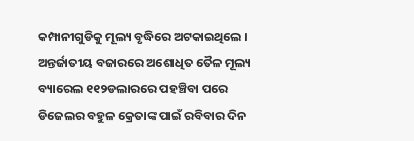କମ୍ପାନୀଗୁଡିକୁ ମୂଲ୍ୟ ବୃଦ୍ଧିରେ ଅଟକାଇଥିଲେ । ଅନ୍ତର୍ଜାତୀୟ ବଜାରରେ ଅଶୋଧିତ ତୈଳ ମୂଲ୍ୟ ବ୍ୟାରେଲ ୧୧୨ଡଲାରରେ ପହଞ୍ଚିବା ପରେ ଡିଜେଲର ବହୁଳ କ୍ରେତାଙ୍କ ପାଇଁ ରବିବାର ଦିନ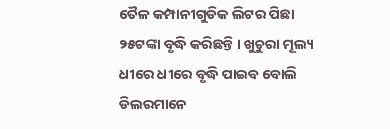ତୈଳ କମ୍ପାନୀଗୁଡିକ ଲିଟର ପିଛା ୨୫ଟଙ୍କା ବୃଦ୍ଧି କରିଛନ୍ତି । ଖୁଚୁରା ମୂଲ୍ୟ ଧୀରେ ଧୀରେ ବୃଦ୍ଧି ପାଇବ ବୋଲି ଡିଲରମାନେ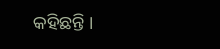କହିଛନ୍ତି ।